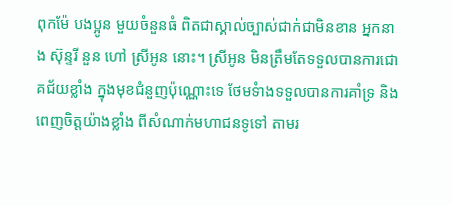ពុកម៉ែ បងប្អូន មួយចំនួនធំ ពិតជាស្គាល់ច្បាស់ជាក់ជាមិនខាន អ្នកនាង ស៊ុន្ទរី នួន ហៅ ស្រីអូន នោះ។ ស្រីអូន មិនត្រឹមតែទទួលបានការជោគជ័យខ្លាំង ក្នុងមុខជំនួញប៉ុណ្ណោះទេ ថែមទំាងទទួលបានការគាំទ្រ និងពេញចិត្តយ៉ាងខ្លាំង ពីសំណាក់មហាជនទូទៅ តាមរ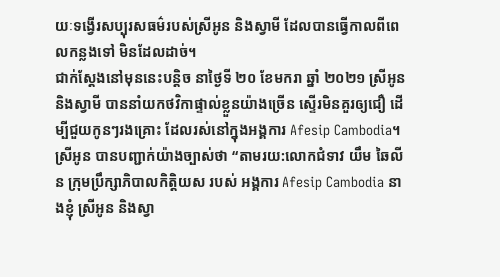យៈទង្វើរសប្បុរសធម៌របស់ស្រីអូន និងស្វាមី ដែលបានធ្វើកាលពីពេលកន្លងទៅ មិនដែលដាច់។
ជាក់ស្តែងនៅមុននេះបន្តិច នាថ្ងៃទី ២០ ខែមករា ឆ្នាំ ២០២១ ស្រីអូន និងស្វាមី បាននាំយកថវិកាផ្ទាល់ខ្លួនយ៉ាងច្រើន ស្ទើរមិនគួរឲ្យជឿ ដើម្បីជួយកូនៗរងគ្រោះ ដែលរស់នៅក្នុងអង្គការ Afesip Cambodia។
ស្រីអូន បានបញ្ជាក់យ៉ាងច្បាស់ថា “តាមរយ:លោកជំទាវ យឹម ឆៃលីន ក្រុមប្រឹក្សាភិបាលកិត្តិយស របស់ អង្គការ Afesip Cambodia នាងខ្ញុំ ស្រីអូន និងស្វា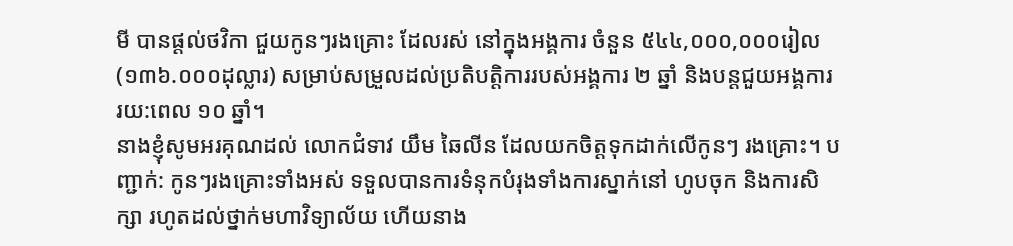មី បានផ្តល់ថវិកា ជួយកូនៗរងគ្រោះ ដែលរស់ នៅក្នុងអង្គការ ចំនួន ៥៤៤,០០០,០០០រៀល (១៣៦.០០០ដុល្លារ) សម្រាប់សម្រួលដល់ប្រតិបត្តិការរបស់អង្គការ ២ ឆ្នាំ និងបន្តជួយអង្គការ រយ:ពេល ១០ ឆ្នាំ។
នាងខ្ញុំសូមអរគុណដល់ លោកជំទាវ យឹម ឆៃលីន ដែលយកចិត្តទុកដាក់លើកូនៗ រងគ្រោះ។ បញ្ជាក់: កូនៗរងគ្រោះទាំងអស់ ទទួលបានការទំនុកបំរុងទាំងការស្នាក់នៅ ហូបចុក និងការសិក្សា រហូតដល់ថ្នាក់មហាវិទ្យាល័យ ហេីយនាង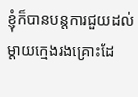ខ្ញុំក៏បានបន្ដការជួយដល់ម្ដាយក្មេងរងគ្រោះដែ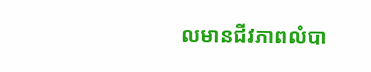លមានជីវភាពលំបា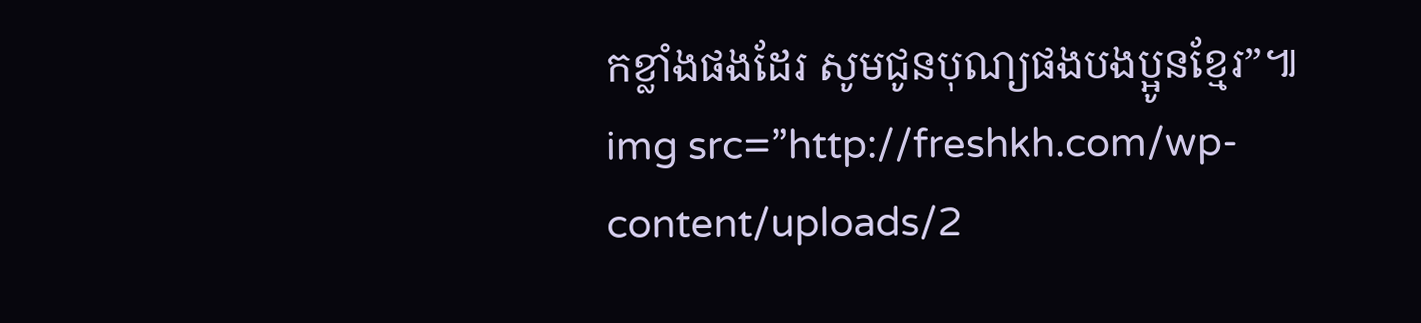កខ្លាំងផងដែរ សូមជូនបុណ្យផងបងប្អូនខ្មែរ”៕
img src=”http://freshkh.com/wp-content/uploads/2